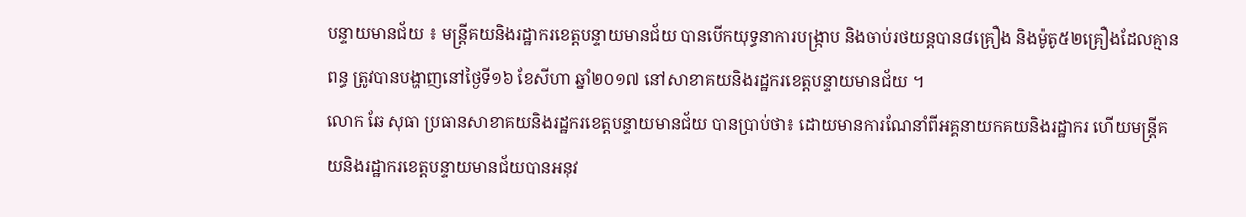បន្ទាយមានជ័យ ៖ មន្ត្រីគយនិងរដ្ឋាករខេត្តបន្ទាយមានជ័យ បានបើកយុទ្ធនាការបង្ក្រាប និងចាប់រថយន្តបាន៨គ្រឿង និងម៉ូតូ៥២គ្រឿងដែលគ្មានពន្ធ ត្រូវបានបង្ហាញនៅថ្ងៃទី១៦ ខែសីហា ឆ្នាំ២០១៧ នៅសាខាគយនិងរដ្ឋករខេត្តបន្ទាយមានជ័យ ។
លោក ឆែ សុធា ប្រធានសាខាគយនិងរដ្ឋករខេត្តបន្ទាយមានជ័យ បានប្រាប់ថា៖ ដោយមានការណែនាំពីអគ្គនាយកគយនិងរដ្ឋាករ ហើយមន្ត្រីគយនិងរដ្ឋាករខេត្តបន្ទាយមានជ័យបានអនុវ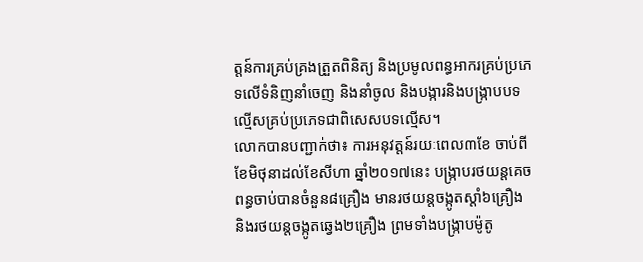ត្តន៍ការគ្រប់គ្រងត្រួតពិនិត្យ និងប្រមូលពន្ធអាករគ្រប់ប្រភេទលើទំនិញនាំចេញ និងនាំចូល និងបង្ការនិងបង្ក្រាបបទល្មើសគ្រប់ប្រភេទជាពិសេសបទល្មើស។
លោកបានបញ្ជាក់ថា៖ ការអនុវត្តន៍រយៈពេល៣ខែ ចាប់ពីខែមិថុនាដល់ខែសីហា ឆ្នាំ២០១៧នេះ បង្ក្រាបរថយន្តគេចពន្ធចាប់បានចំនួន៨គ្រឿង មានរថយន្តចង្កូតស្តាំ៦គ្រឿង និងរថយន្តចង្កូតឆ្វេង២គ្រឿង ព្រមទាំងបង្ក្រាបម៉ូតូ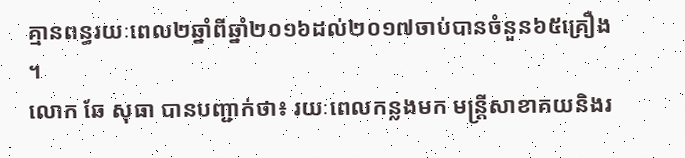គ្មានពន្ធរយៈពេល២ឆ្នាំពីឆ្នាំ២០១៦ដល់២០១៧ចាប់បានចំនួន៦៥គ្រឿង ។
លោក ឆែ សុធា បានបញ្ជាក់ថា៖ រយៈពេលកន្លងមក មន្ត្រីសាខាគយនិងរ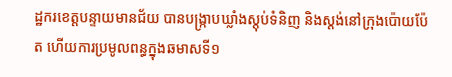ដ្ឋករខេត្តបន្ទាយមានជ័យ បានបង្ក្រាបឃ្លាំងស្តុប់ទំនិញ និងស្តង់នៅក្រុងប៉ោយប៉ែត ហើយការប្រមូលពន្ធក្នុងឆមាសទី១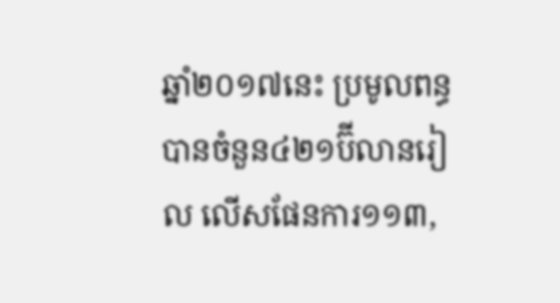ឆ្នាំ២០១៧នេះ ប្រមូលពន្ធបានចំនួន៤២១ប៊ីលានរៀល លើសផែនការ១១៣,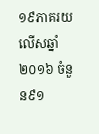១៩ភាគរយ លើសឆ្នាំ២០១៦ ចំនួន៩១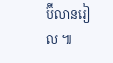ប៊ីលានរៀល ៕